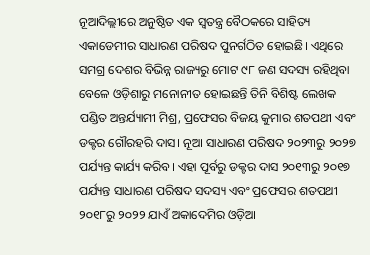ନୂଆଦିଲ୍ଲୀରେ ଅନୁଷ୍ଠିତ ଏକ ସ୍ବତନ୍ତ୍ର ବୈଠକରେ ସାହିତ୍ୟ ଏକାଡେମୀର ସାଧାରଣ ପରିଷଦ ପୁନର୍ଗଠିତ ହୋଇଛି। ଏଥିରେ ସମଗ୍ର ଦେଶର ବିଭିନ୍ନ ରାଜ୍ୟରୁ ମୋଟ ୯୮ ଜଣ ସଦସ୍ୟ ରହିଥିବା ବେଳେ ଓଡ଼ିଶାରୁ ମନୋନୀତ ହୋଇଛନ୍ତି ତିନି ବିଶିଷ୍ଟ ଲେଖକ ପଣ୍ଡିତ ଅନ୍ତର୍ଯ୍ୟାମୀ ମିଶ୍ର, ପ୍ରଫେସର ବିଜୟ କୁମାର ଶତପଥୀ ଏବଂ ଡକ୍ଟର ଗୌରହରି ଦାସ। ନୂଆ ସାଧାରଣ ପରିଷଦ ୨୦୨୩ରୁ ୨୦୨୭ ପର୍ଯ୍ୟନ୍ତ କାର୍ଯ୍ୟ କରିବ। ଏହା ପୂର୍ବରୁ ଡକ୍ଟର ଦାସ ୨୦୧୩ରୁ ୨୦୧୭ ପର୍ଯ୍ୟନ୍ତ ସାଧାରଣ ପରିଷଦ ସଦସ୍ୟ ଏବଂ ପ୍ରଫେସର ଶତପଥୀ ୨୦୧୮ରୁ ୨୦୨୨ ଯାଏଁ ଅକାଦେମିର ଓଡ଼ିଆ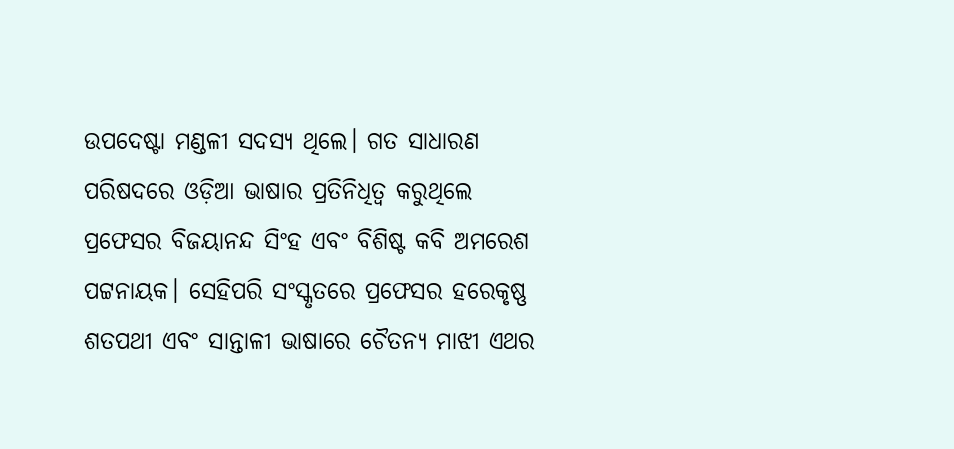ଉପଦେଷ୍ଟା ମଣ୍ଡଳୀ ସଦସ୍ୟ ଥିଲେ। ଗତ ସାଧାରଣ ପରିଷଦରେ ଓଡ଼ିଆ ଭାଷାର ପ୍ରତିନିଧିତ୍ବ କରୁଥିଲେ ପ୍ରଫେସର ବିଜୟାନନ୍ଦ ସିଂହ ଏବଂ ବିଶିଷ୍ଟ କବି ଅମରେଶ ପଟ୍ଟନାୟକ। ସେହିପରି ସଂସ୍କୃତରେ ପ୍ରଫେସର ହରେକୃଷ୍ଣ ଶତପଥୀ ଏବଂ ସାନ୍ତାଳୀ ଭାଷାରେ ଚୈତନ୍ୟ ମାଝୀ ଏଥର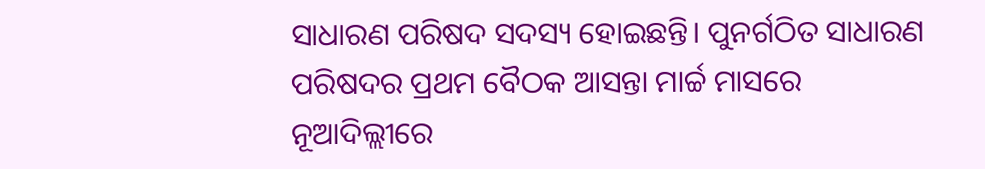ସାଧାରଣ ପରିଷଦ ସଦସ୍ୟ ହୋଇଛନ୍ତି। ପୁନର୍ଗଠିତ ସାଧାରଣ ପରିଷଦର ପ୍ରଥମ ବୈଠକ ଆସନ୍ତା ମାର୍ଚ୍ଚ ମାସରେ ନୂଆଦିଲ୍ଲୀରେ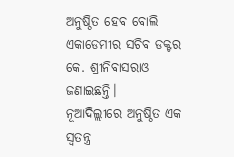ଅନୁଷ୍ଠିତ ହେବ ବୋଲି ଏକାଡେମୀର ସଚିବ ଡକ୍ଟର କେ. ଶ୍ରୀନିବାସରାଓ ଜଣାଇଛନ୍ତି।
ନୂଆଦିଲ୍ଲୀରେ ଅନୁଷ୍ଠିତ ଏକ ସ୍ବତନ୍ତ୍ର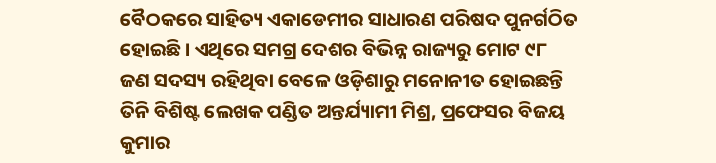ବୈଠକରେ ସାହିତ୍ୟ ଏକାଡେମୀର ସାଧାରଣ ପରିଷଦ ପୁନର୍ଗଠିତ ହୋଇଛି। ଏଥିରେ ସମଗ୍ର ଦେଶର ବିଭିନ୍ନ ରାଜ୍ୟରୁ ମୋଟ ୯୮ ଜଣ ସଦସ୍ୟ ରହିଥିବା ବେଳେ ଓଡ଼ିଶାରୁ ମନୋନୀତ ହୋଇଛନ୍ତି ତିନି ବିଶିଷ୍ଟ ଲେଖକ ପଣ୍ଡିତ ଅନ୍ତର୍ଯ୍ୟାମୀ ମିଶ୍ର, ପ୍ରଫେସର ବିଜୟ କୁମାର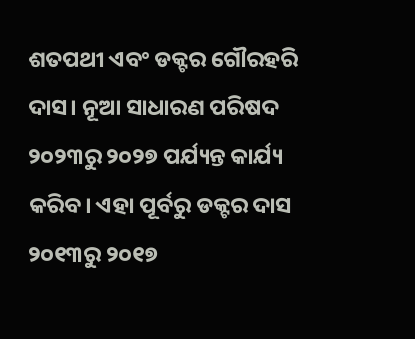ଶତପଥୀ ଏବଂ ଡକ୍ଟର ଗୌରହରି ଦାସ। ନୂଆ ସାଧାରଣ ପରିଷଦ ୨୦୨୩ରୁ ୨୦୨୭ ପର୍ଯ୍ୟନ୍ତ କାର୍ଯ୍ୟ କରିବ। ଏହା ପୂର୍ବରୁ ଡକ୍ଟର ଦାସ ୨୦୧୩ରୁ ୨୦୧୭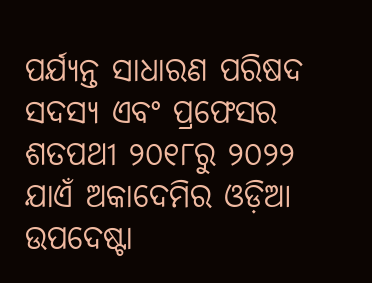ପର୍ଯ୍ୟନ୍ତ ସାଧାରଣ ପରିଷଦ ସଦସ୍ୟ ଏବଂ ପ୍ରଫେସର ଶତପଥୀ ୨୦୧୮ରୁ ୨୦୨୨ ଯାଏଁ ଅକାଦେମିର ଓଡ଼ିଆ ଉପଦେଷ୍ଟା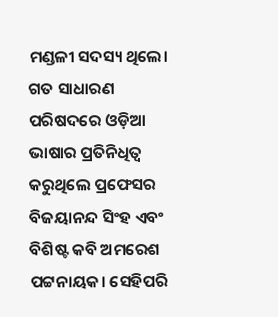ମଣ୍ଡଳୀ ସଦସ୍ୟ ଥିଲେ। ଗତ ସାଧାରଣ ପରିଷଦରେ ଓଡ଼ିଆ ଭାଷାର ପ୍ରତିନିଧିତ୍ବ କରୁଥିଲେ ପ୍ରଫେସର ବିଜୟାନନ୍ଦ ସିଂହ ଏବଂ ବିଶିଷ୍ଟ କବି ଅମରେଶ ପଟ୍ଟନାୟକ। ସେହିପରି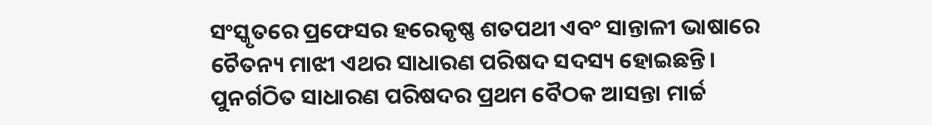ସଂସ୍କୃତରେ ପ୍ରଫେସର ହରେକୃଷ୍ଣ ଶତପଥୀ ଏବଂ ସାନ୍ତାଳୀ ଭାଷାରେ ଚୈତନ୍ୟ ମାଝୀ ଏଥର ସାଧାରଣ ପରିଷଦ ସଦସ୍ୟ ହୋଇଛନ୍ତି। ପୁନର୍ଗଠିତ ସାଧାରଣ ପରିଷଦର ପ୍ରଥମ ବୈଠକ ଆସନ୍ତା ମାର୍ଚ୍ଚ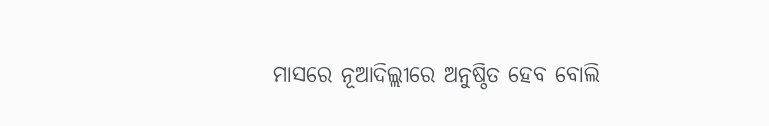ମାସରେ ନୂଆଦିଲ୍ଲୀରେ ଅନୁଷ୍ଠିତ ହେବ ବୋଲି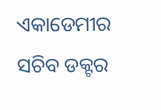ଏକାଡେମୀର ସଚିବ ଡକ୍ଟର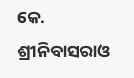କେ. ଶ୍ରୀନିବାସରାଓ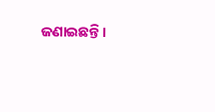ଜଣାଇଛନ୍ତି।